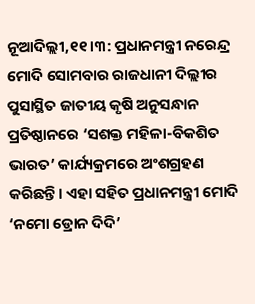ନୂଆଦିଲ୍ଲୀ,୧୧।୩: ପ୍ରଧାନମନ୍ତ୍ରୀ ନରେନ୍ଦ୍ର ମୋଦି ସୋମବାର ରାଜଧାନୀ ଦିଲ୍ଲୀର ପୁସାସ୍ଥିତ ଜାତୀୟ କୃଷି ଅନୁସନ୍ଧାନ ପ୍ରତିଷ୍ଠାନରେ ‘ସଶକ୍ତ ମହିଳା-ବିକଶିତ ଭାରତ’ କାର୍ଯ୍ୟକ୍ରମରେ ଅଂଶଗ୍ରହଣ କରିଛନ୍ତି। ଏହା ସହିତ ପ୍ରଧାନମନ୍ତ୍ରୀ ମୋଦି ‘ନମୋ ଡ୍ରୋନ ଦିଦି’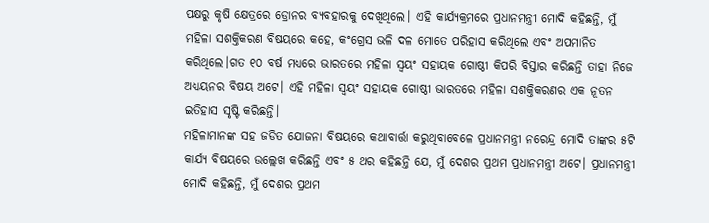ପକ୍ଷରୁ କୃଷି କ୍ଷେତ୍ରରେ ଡ୍ରୋନର ବ୍ୟବହାରକୁ ଦେଖିଥିଲେ। ଏହି କାର୍ଯ୍ୟକ୍ରମରେ ପ୍ରଧାନମନ୍ତ୍ରୀ ମୋଦି କହିଛନ୍ତି, ମୁଁ ମହିଳା ସଶକ୍ତିକରଣ ବିଷୟରେ କହେ, କଂଗ୍ରେସ ଭଳି ଦଳ ମୋତେ ପରିହାସ କରିଥିଲେ ଏବଂ ଅପମାନିତ କରିଥିଲେ।ଗତ ୧୦ ବର୍ଷ ମଧ୍ୟରେ ଭାରତରେ ମହିଳା ସ୍ବୟଂ ସହାୟକ ଗୋଷ୍ଠୀ କିପରି ବିସ୍ତାର କରିଛନ୍ତି ତାହା ନିଜେ ଅଧ୍ୟୟନର ବିଷୟ ଅଟେ। ଏହି ମହିଳା ସ୍ବୟଂ ସହାୟକ ଗୋଷ୍ଠୀ ଭାରତରେ ମହିଳା ସଶକ୍ତିକରଣର ଏକ ନୂତନ ଇତିହାସ ସୃଷ୍ଟି କରିଛନ୍ତି।
ମହିଳାମାନଙ୍କ ସହ ଜଡିତ ଯୋଜନା ବିଷୟରେ କଥାବାର୍ତ୍ତା କରୁଥିବାବେଳେ ପ୍ରଧାନମନ୍ତ୍ରୀ ନରେନ୍ଦ୍ର ମୋଦି ତାଙ୍କର ୫ଟି କାର୍ଯ୍ୟ ବିଷୟରେ ଉଲ୍ଲେଖ କରିଛନ୍ତି ଏବଂ ୫ ଥର କହିଛନ୍ତି ଯେ, ମୁଁ ଦେଶର ପ୍ରଥମ ପ୍ରଧାନମନ୍ତ୍ରୀ ଅଟେ। ପ୍ରଧାନମନ୍ତ୍ରୀ ମୋଦି କହିଛନ୍ତି, ମୁଁ ଦେଶର ପ୍ରଥମ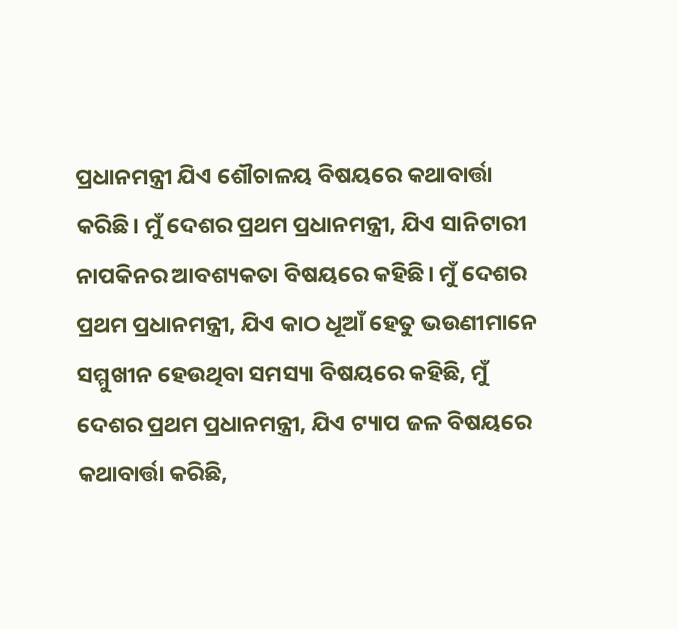ପ୍ରଧାନମନ୍ତ୍ରୀ ଯିଏ ଶୌଚାଳୟ ବିଷୟରେ କଥାବାର୍ତ୍ତା କରିଛି। ମୁଁ ଦେଶର ପ୍ରଥମ ପ୍ରଧାନମନ୍ତ୍ରୀ, ଯିଏ ସାନିଟାରୀ ନାପକିନର ଆବଶ୍ୟକତା ବିଷୟରେ କହିଛି। ମୁଁ ଦେଶର ପ୍ରଥମ ପ୍ରଧାନମନ୍ତ୍ରୀ, ଯିଏ କାଠ ଧୂଆଁ ହେତୁ ଭଉଣୀମାନେ ସମ୍ମୁଖୀନ ହେଉଥିବା ସମସ୍ୟା ବିଷୟରେ କହିଛି, ମୁଁ ଦେଶର ପ୍ରଥମ ପ୍ରଧାନମନ୍ତ୍ରୀ, ଯିଏ ଟ୍ୟାପ ଜଳ ବିଷୟରେ କଥାବାର୍ତ୍ତା କରିଛି,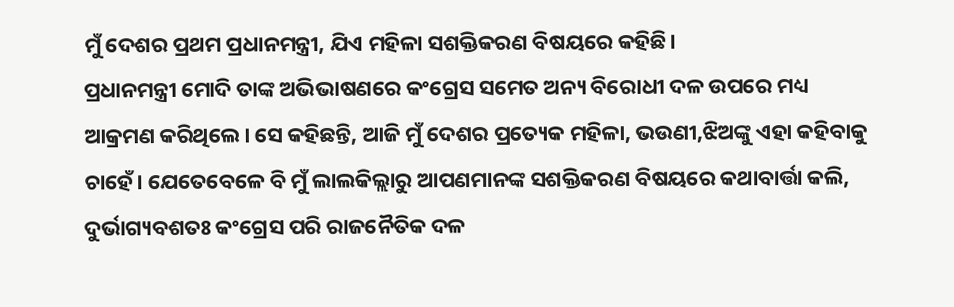ମୁଁ ଦେଶର ପ୍ରଥମ ପ୍ରଧାନମନ୍ତ୍ରୀ, ଯିଏ ମହିଳା ସଶକ୍ତିକରଣ ବିଷୟରେ କହିଛି।
ପ୍ରଧାନମନ୍ତ୍ରୀ ମୋଦି ତାଙ୍କ ଅଭିଭାଷଣରେ କଂଗ୍ରେସ ସମେତ ଅନ୍ୟ ବିରୋଧୀ ଦଳ ଉପରେ ମଧ୍ୟ ଆକ୍ରମଣ କରିଥିଲେ। ସେ କହିଛନ୍ତି, ଆଜି ମୁଁ ଦେଶର ପ୍ରତ୍ୟେକ ମହିଳା, ଭଉଣୀ,ଝିଅଙ୍କୁ ଏହା କହିବାକୁ ଚାହେଁ। ଯେତେବେଳେ ବି ମୁଁ ଲାଲକିଲ୍ଲାରୁ ଆପଣମାନଙ୍କ ସଶକ୍ତିକରଣ ବିଷୟରେ କଥାବାର୍ତ୍ତା କଲି, ଦୁର୍ଭାଗ୍ୟବଶତଃ କଂଗ୍ରେସ ପରି ରାଜନୈତିକ ଦଳ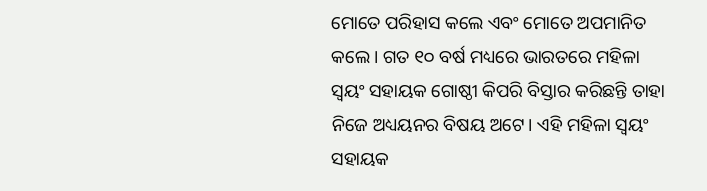ମୋତେ ପରିହାସ କଲେ ଏବଂ ମୋତେ ଅପମାନିତ କଲେ। ଗତ ୧୦ ବର୍ଷ ମଧ୍ୟରେ ଭାରତରେ ମହିଳା ସ୍ବୟଂ ସହାୟକ ଗୋଷ୍ଠୀ କିପରି ବିସ୍ତାର କରିଛନ୍ତି ତାହା ନିଜେ ଅଧ୍ୟୟନର ବିଷୟ ଅଟେ। ଏହି ମହିଳା ସ୍ବୟଂ ସହାୟକ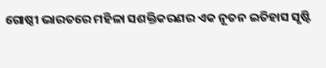ଗୋଷ୍ଠୀ ଭାରତରେ ମହିଳା ସଶକ୍ତିକରଣର ଏକ ନୂତନ ଇତିହାସ ସୃଷ୍ଟି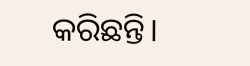କରିଛନ୍ତି।